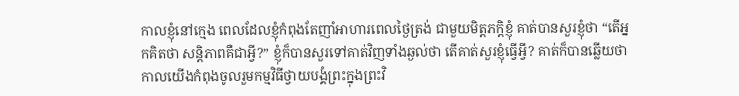កាលខ្ញុំនៅក្មេង ពេលដែលខ្ញុំកំពុងតែញាំអាហារពេលថ្ងៃត្រង់ ជាមួយមិត្តភក្តិខ្ញុំ គាត់បានសួរខ្ញុំថា “តើអ្នកគិតថា សន្តិភាពគឺជាអ្វី?” ខ្ញុំក៏បានសួរទៅគាត់វិញទាំងឆ្ងល់ថា តើគាត់សួរខ្ញុំធ្វើអ្វី? គាត់ក៏បានឆ្លើយថា កាលយើងកំពុងចូលរួមកម្មវិធីថ្វាយបង្គំព្រះក្នុងព្រះវិ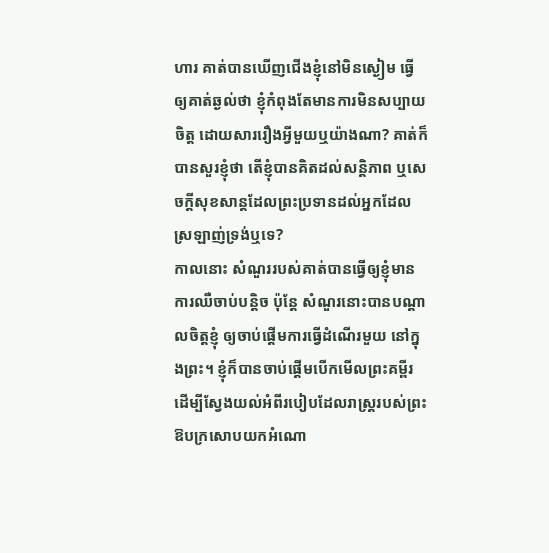ហារ គាត់បានឃើញជើងខ្ញុំនៅមិនស្ងៀម ធ្វើឲ្យគាត់ឆ្ងល់ថា ខ្ញុំកំពុងតែមានការមិនសប្បាយចិត្ត ដោយសាររឿងអ្វីមួយឬយ៉ាងណា? គាត់ក៏បានសួរខ្ញុំថា តើខ្ញុំបានគិតដល់សន្តិភាព ឬសេចក្តីសុខសាន្តដែលព្រះប្រទានដល់អ្នកដែលស្រឡាញ់ទ្រង់ឬទេ?
កាលនោះ សំណួររបស់គាត់បានធ្វើឲ្យខ្ញុំមានការឈឺចាប់បន្តិច ប៉ុន្តែ សំណួរនោះបានបណ្តាលចិត្តខ្ញុំ ឲ្យចាប់ផ្តើមការធ្វើដំណើរមួយ នៅក្នុងព្រះ។ ខ្ញុំក៏បានចាប់ផ្តើមបើកមើលព្រះគម្ពីរ ដើម្បីស្វែងយល់អំពីរបៀបដែលរាស្រ្តរបស់ព្រះឱបក្រសោបយកអំណោ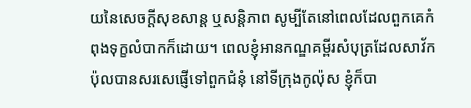យនៃសេចក្តីសុខសាន្ត ឬសន្តិភាព សូម្បីតែនៅពេលដែលពួកគេកំពុងទុក្ខលំបាកក៏ដោយ។ ពេលខ្ញុំអានកណ្ឌគម្ពីរសំបុត្រដែលសាវ័កប៉ុលបានសរសេផ្ញើទៅពួកជំនុំ នៅទីក្រុងកូល៉ុស ខ្ញុំក៏បា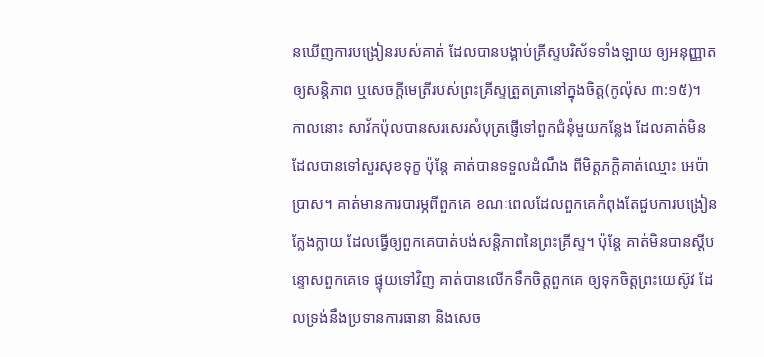នឃើញការបង្រៀនរបស់គាត់ ដែលបានបង្គាប់គ្រីស្ទបរិស័ទទាំងឡាយ ឲ្យអនុញ្ញាតឲ្យសន្តិភាព ឬសេចក្តីមេត្រីរបស់ព្រះគ្រីស្ទត្រួតត្រានៅក្នុងចិត្ត(កូល៉ុស ៣:១៥)។
កាលនោះ សាវ័កប៉ុលបានសរសេរសំបុត្រផ្ញើទៅពួកជំនុំមួយកន្លែង ដែលគាត់មិនដែលបានទៅសួរសុខទុក្ខ ប៉ុន្តែ គាត់បានទទួលដំណឹង ពីមិត្តភក្តិគាត់ឈ្មោះ អេប៉ាប្រាស។ គាត់មានការបារម្ភពីពួកគេ ខណៈពេលដែលពួកគេកំពុងតែជួបការបង្រៀនក្លែងក្លាយ ដែលធ្វើឲ្យពួកគេបាត់បង់សន្តិភាពនៃព្រះគ្រីស្ទ។ ប៉ុន្តែ គាត់មិនបានស្តីបន្ទោសពួកគេទេ ផ្ទុយទៅវិញ គាត់បានលើកទឹកចិត្តពួកគេ ឲ្យទុកចិត្តព្រះយេស៊ូវ ដែលទ្រង់នឹងប្រទានការធានា និងសេច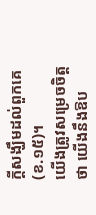ក្តីសង្ឃឹមដល់ពួកគេ(ខ.១៥)។
យើងត្រូវសម្រេចចិត្តថា យើងនឹងឱប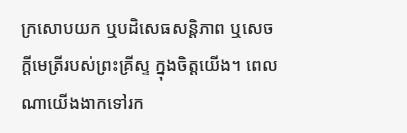ក្រសោបយក ឬបដិសេធសន្តិភាព ឬសេចក្តីមេត្រីរបស់ព្រះគ្រីស្ទ ក្នុងចិត្តយើង។ ពេលណាយើងងាកទៅរក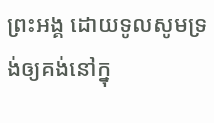ព្រះអង្គ ដោយទូលសូមទ្រង់ឲ្យគង់នៅក្នុ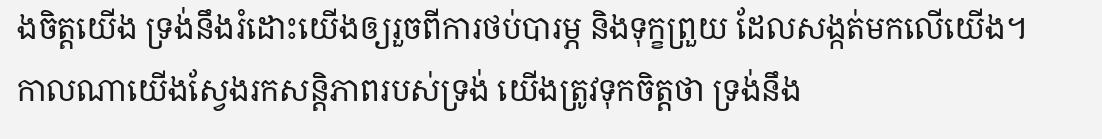ងចិត្តយើង ទ្រង់នឹងរំដោះយើងឲ្យរួចពីការថប់បារម្ភ និងទុក្ខព្រួយ ដែលសង្កត់មកលើយើង។ កាលណាយើងស្វែងរកសន្តិភាពរបស់ទ្រង់ យើងត្រូវទុកចិត្តថា ទ្រង់នឹង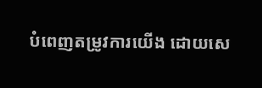បំពេញតម្រូវការយើង ដោយសេ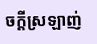ចក្តីស្រឡាញ់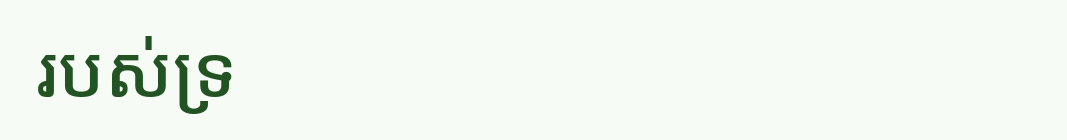របស់ទ្រ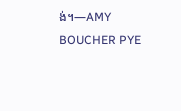ង់។—AMY BOUCHER PYE